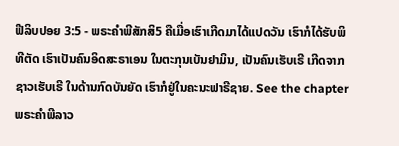ຟີລິບປອຍ 3:5 - ພຣະຄຳພີສັກສິ5 ຄືເມື່ອເຮົາເກີດມາໄດ້ແປດວັນ ເຮົາກໍໄດ້ຮັບພິທີຕັດ ເຮົາເປັນຄົນອິດສະຣາເອນ ໃນຕະກຸນເບັນຢາມິນ, ເປັນຄົນເຮັບເຣີ ເກີດຈາກຊາວເຮັບເຣີ ໃນດ້ານກົດບັນຍັດ ເຮົາກໍຢູ່ໃນຄະນະຟາຣີຊາຍ. See the chapterພຣະຄຳພີລາວ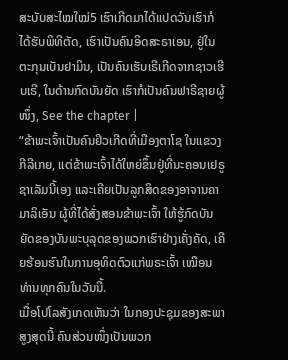ສະບັບສະໄໝໃໝ່5 ເຮົາເກີດມາໄດ້ແປດວັນເຮົາກໍໄດ້ຮັບພິທີຕັດ, ເຮົາເປັນຄົນອິດສະຣາເອນ, ຢູ່ໃນຕະກຸນເບັນຢາມິນ, ເປັນຄົນເຮັບເຣີເກີດຈາກຊາວເຮີບເຣີ, ໃນດ້ານກົດບັນຍັດ ເຮົາກໍເປັນຄົນຟາຣີຊາຍຜູ້ໜຶ່ງ, See the chapter |
“ຂ້າພະເຈົ້າເປັນຄົນຢິວເກີດທີ່ເມືອງຕາໂຊ ໃນແຂວງກີລີເກຍ, ແຕ່ຂ້າພະເຈົ້າໄດ້ໃຫຍ່ຂຶ້ນຢູ່ທີ່ນະຄອນເຢຣູຊາເລັມນີ້ເອງ ແລະເຄີຍເປັນລູກສິດຂອງອາຈານຄາມາລິເອັນ ຜູ້ທີ່ໄດ້ສັ່ງສອນຂ້າພະເຈົ້າ ໃຫ້ຮູ້ກົດບັນຍັດຂອງບັນພະບຸລຸດຂອງພວກເຮົາຢ່າງເຄັ່ງຄັດ, ເຄີຍຮ້ອນຮົນໃນການອຸທິດຕົວແກ່ພຣະເຈົ້າ ເໝືອນທ່ານທຸກຄົນໃນວັນນີ້.
ເມື່ອໂປໂລສັງເກດເຫັນວ່າ ໃນກອງປະຊຸມຂອງສະພາສູງສຸດນີ້ ຄົນສ່ວນໜຶ່ງເປັນພວກ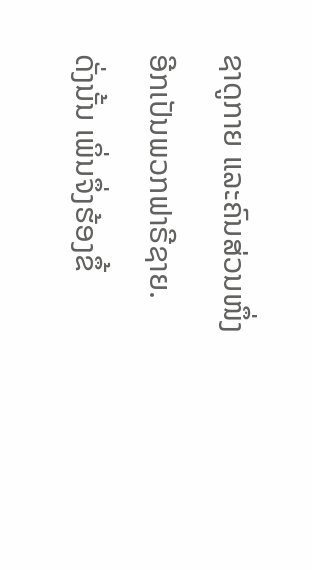ຊາດູກາຍ ແລະຄົນສ່ວນໜຶ່ງອີກເປັນພວກຟາຣີຊາຍ. ດັ່ງນັ້ນ ເພິ່ນຈຶ່ງຮ້ອງຂຶ້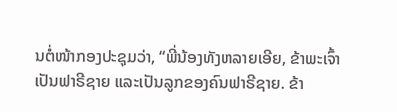ນຕໍ່ໜ້າກອງປະຊຸມວ່າ, “ພີ່ນ້ອງທັງຫລາຍເອີຍ, ຂ້າພະເຈົ້າເປັນຟາຣີຊາຍ ແລະເປັນລູກຂອງຄົນຟາຣີຊາຍ. ຂ້າ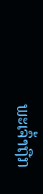ພະເຈົ້າຖືກ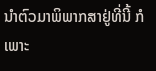ນຳຕົວມາພິພາກສາຢູ່ທີ່ນີ້ ກໍເພາະ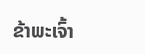ຂ້າພະເຈົ້າ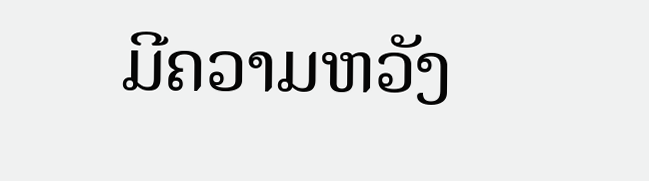ມີຄວາມຫວັງ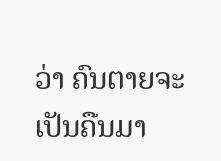ວ່າ ຄົນຕາຍຈະເປັນຄືນມາ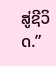ສູ່ຊີວິດ.”